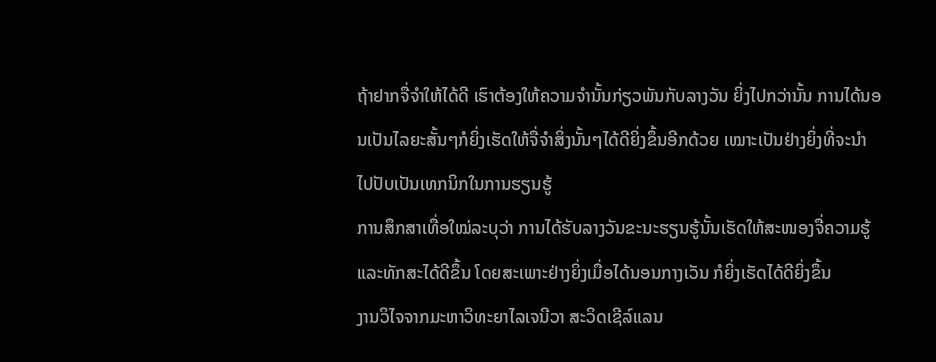ຖ້າຢາກຈື່ຈຳໃຫ້ໄດ້ດີ ເຮົາຕ້ອງໃຫ້ຄວາມຈຳນັ້ນກ່ຽວພັນກັບລາງວັນ ຍິ່ງໄປກວ່ານັ້ນ ການໄດ້ນອນເປັນໄລຍະສັ້ນໆກໍຍິ່ງເຮັດໃຫ້ຈື່ຈຳສິ່ງນັ້ນໆໄດ້ດີຍິ່ງຂຶ້ນອີກດ້ວຍ ເໝາະເປັນຢ່າງຍິ່ງທີ່ຈະນຳໄປປັບເປັນເທກນິກໃນການຮຽນຮູ້
ການສຶກສາເທື່ອໃໝ່ລະບຸວ່າ ການໄດ້ຮັບລາງວັນຂະນະຮຽນຮູ້ນັ້ນເຮັດໃຫ້ສະໜອງຈື່ຄວາມຮູ້ແລະທັກສະໄດ້ດີຂຶ້ນ ໂດຍສະເພາະຢ່າງຍິ່ງເມື່ອໄດ້ນອນກາງເວັນ ກໍຍິ່ງເຮັດໄດ້ດີຍິ່ງຂຶ້ນ
ງານວິໄຈຈາກມະຫາວິທະຍາໄລເຈນີວາ ສະວິດເຊີລ໌ແລນ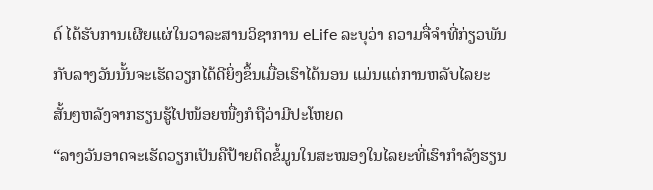ດ໌ ໄດ້ຮັບການເຜີຍແຜ່ໃນວາລະສານວິຊາການ eLife ລະບຸວ່າ ຄວາມຈື່ຈຳທີ່ກ່ຽວພັນກັບລາງວັນນັ້ນຈະເຮັດວຽກໄດ້ດີຍິ່ງຂຶ້ນເມື່ອເຮົາໄດ້ນອນ ແມ່ນແຕ່ການຫລັບໄລຍະສັ້ນໆຫລັງຈາກຮຽນຮູ້ໄປໜ້ອຍໜື່ງກໍຖືວ່າມີປະໂຫຍດ
“ລາງວັນອາດຈະເຮັດວຽກເປັນຄືປ້າຍຕິດຂໍ້ມູນໃນສະໝອງໃນໄລຍະທີ່ເຮົາກຳລັງຮຽນ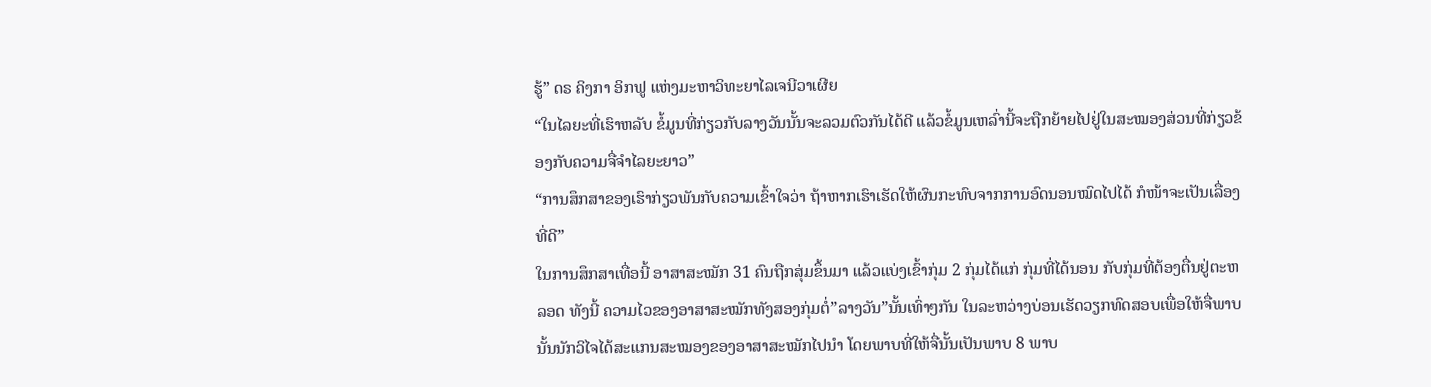ຮູ້” ດຣ ຄິງກາ ອິກຟູ ແຫ່ງມະຫາວິທະຍາໄລເຈນີວາເຜີຍ
“ໃນໄລຍະທີ່ເຮົາຫລັບ ຂໍ້ມູນທີ່ກ່ຽວກັບລາງວັນນັ້ນຈະລວມຕົວກັນໄດ້ດີ ແລ້ວຂໍ້ມູນເຫລົ່ານີ້ຈະຖືກຍ້າຍໄປຢູ່ໃນສະໝອງສ່ວນທີ່ກ່ຽວຂ້ອງກັບຄວາມຈື່ຈຳໄລຍະຍາວ”
“ການສຶກສາຂອງເຮົາກ່ຽວພັນກັບຄວາມເຂົ້າໃຈວ່າ ຖ້າຫາກເຮົາເຮັດໃຫ້ຜົນກະທົບຈາກການອົດນອນໝົດໄປໄດ້ ກໍໜ້າຈະເປັນເລື່ອງທີ່ດີ”
ໃນການສຶກສາເທື່ອນີ້ ອາສາສະໝັກ 31 ຄົນຖືກສຸ່ມຂຶ້ນມາ ແລ້ວແບ່ງເຂົ້າກຸ່ມ 2 ກຸ່ມໄດ້ແກ່ ກຸ່ມທີ່ໄດ້ນອນ ກັບກຸ່ມທີ່ຕ້ອງຕື່ນຢູ່ຕະຫລອດ ທັງນີ້ ຄວາມໄວຂອງອາສາສະໝັກທັງສອງກຸ່ມຕໍ່”ລາງວັນ”ນັ້ນເທົ່າໆກັນ ໃນລະຫວ່າງບ່ອນເຮັດວຽກທົດສອບເພື່ອໃຫ້ຈື່ພາບນັ້ນນັກວິໄຈໄດ້ສະແກນສະໝອງຂອງອາສາສະໝັກໄປນຳ ໂດຍພາບທີ່ໃຫ້ຈື່ນັ້ນເປັນພາບ 8 ພາບ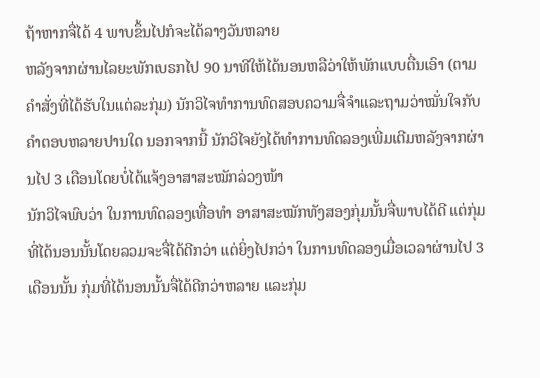ຖ້າຫາກຈື່ໄດ້ 4 ພາບຂຶ້ນໄປກໍຈະໄດ້ລາງວັນຫລາຍ
ຫລັງຈາກຜ່ານໄລຍະພັກເບຣກໄປ 90 ນາທີໃຫ້ໄດ້ນອນຫລືວ່າໃຫ້ພັກແບບຕື່ນເອົາ (ຕາມຄຳສັ່ງທີ່ໄດ້ຮັບໃນແຕ່ລະກຸ່ມ) ນັກວິໄຈທຳການທົດສອບຄວາມຈື່ຈຳແລະຖາມວ່າໝັ່ນໃຈກັບຄຳຕອບຫລາຍປານໃດ ນອກຈາກນີ້ ນັກວິໄຈຍັງໄດ້ທຳການທົດລອງເພີ່ມເຕີມຫລັງຈາກຜ່ານໄປ 3 ເດືອນໂດຍບໍ່ໄດ້ແຈ້ງອາສາສະໝັກລ່ວງໜ້າ
ນັກວິໄຈພົບວ່າ ໃນການທົດລອງເທື່ອທຳ ອາສາສະໝັກທັງສອງກຸ່ມນັ້ນຈື່ພາບໄດ້ດີ ແຕ່ກຸ່ມທີ່ໄດ້ນອນນັ້ນໂດຍລວມຈະຈື່ໄດ້ດີກວ່າ ແຕ່ຍິ່ງໄປກວ່າ ໃນການທົດລອງເມື່ອເວລາຜ່ານໄປ 3 ເດືອນນັ້ນ ກຸ່ມທີ່ໄດ້ນອນນັ້ນຈື່ໄດ້ດີກວ່າຫລາຍ ແລະກຸ່ມ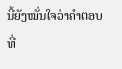ນີ້ຍັງໝັ່ນໃຈວ່າຄຳຕອບທີ່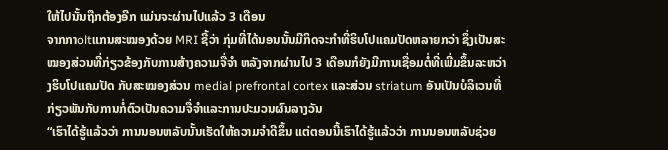ໃຫ້ໄປນັ້ນຖືກຕ້ອງອີກ ແມ່ນຈະຜ່ານໄປແລ້ວ 3 ເດືອນ
ຈາກກາoltແກນສະໝອງດ້ວຍ MRI ຊີ້ວ່າ ກຸ່ມທີ່ໄດ້ນອນນັ້ນມີກິດຈະກຳທີ່ຮິບໂປແຄມປັດຫລາຍກວ່າ ຊຶ່ງເປັນສະໝອງສ່ວນທີ່ກ່ຽວຂ້ອງກັບການສ້າງຄວາມຈື່ຈຳ ຫລັງຈາກຜ່ານໄປ 3 ເດືອນກໍຍັງມີການເຊື່ອມຕໍ່ທີ່ເພີ່ມຂຶ້ນລະຫວ່າງຮິບໂປແຄມປັດ ກັບສະໝອງສ່ວນ medial prefrontal cortex ແລະສ່ວນ striatum ອັນເປັນບໍລິເວນທີ່ກ່ຽວພັນກັບການກໍ່ຕົວເປັນຄວາມຈື່ຈຳແລະການປະມວນຜົນລາງວັນ
“ເຮົາໄດ້ຮູ້ແລ້ວວ່າ ການນອນຫລັບນັ້ນເຮັດໃຫ້ຄວາມຈຳດີຂຶ້ນ ແຕ່ຕອນນີ້ເຮົາໄດ້ຮູ້ແລ້ວວ່າ ການນອນຫລັບຊ່ວຍ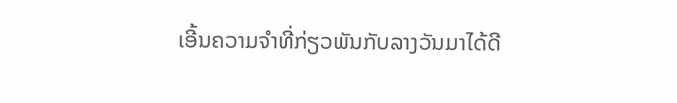ເອີ້ນຄວາມຈຳທີ່ກ່ຽວພັນກັບລາງວັນມາໄດ້ດີ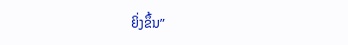ຍິ່ງຂຶ້ນ”